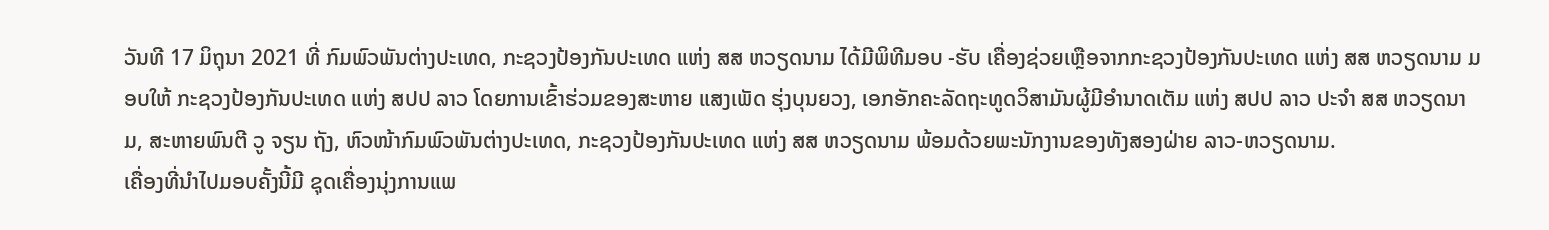ວັນທີ 17 ມິຖຸນາ 2021 ທີ່ ກົມພົວພັນຕ່າງປະເທດ, ກະຊວງປ້ອງກັນປະເທດ ແຫ່ງ ສສ ຫວຽດນາມ ໄດ້ມີພິທີມອບ -ຮັບ ເຄື່ອງຊ່ວຍເຫຼືອຈາກກະຊວງປ້ອງກັນປະເທດ ແຫ່ງ ສສ ຫວຽດນາມ ມອບໃຫ້ ກະຊວງປ້ອງກັນປະເທດ ແຫ່ງ ສປປ ລາວ ໂດຍການເຂົ້າຮ່ວມຂອງສະຫາຍ ແສງເພັດ ຮຸ່ງບຸນຍວງ, ເອກອັກຄະລັດຖະທູດວິສາມັນຜູ້ມີອຳນາດເຕັມ ແຫ່ງ ສປປ ລາວ ປະຈຳ ສສ ຫວຽດນາມ, ສະຫາຍພົນຕີ ວູ ຈຽນ ຖັງ, ຫົວໜ້າກົມພົວພັນຕ່າງປະເທດ, ກະຊວງປ້ອງກັນປະເທດ ແຫ່ງ ສສ ຫວຽດນາມ ພ້ອມດ້ວຍພະນັກງານຂອງທັງສອງຝ່າຍ ລາວ-ຫວຽດນາມ.
ເຄື່ອງທີ່ນຳໄປມອບຄັ້ງນີ້ມີ ຊຸດເຄື່ອງນຸ່ງການແພ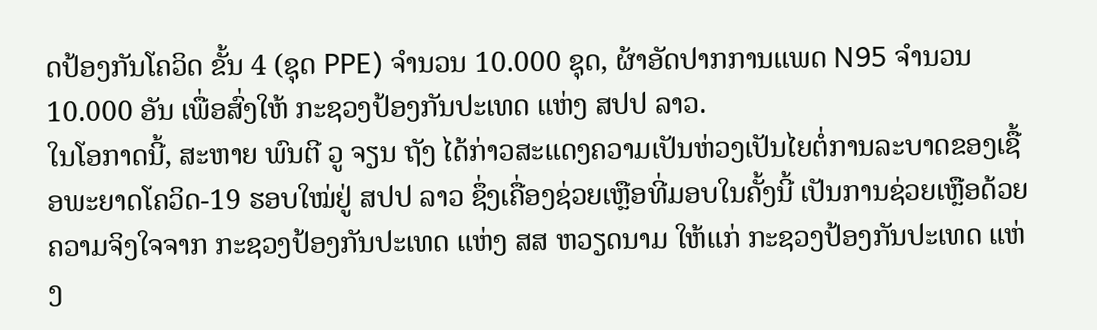ດປ້ອງກັນໂຄວິດ ຂັ້ນ 4 (ຊຸດ PPE) ຈຳນວນ 10.000 ຊຸດ, ຜ້າອັດປາກການແພດ N95 ຈຳນວນ 10.000 ອັນ ເພື່ອສົ່ງໃຫ້ ກະຊວງປ້ອງກັນປະເທດ ແຫ່ງ ສປປ ລາວ.
ໃນໂອກາດນີ້, ສະຫາຍ ພົນຕີ ວູ ຈຽນ ຖັງ ໄດ້ກ່າວສະແດງຄວາມເປັນຫ່ວງເປັນໄຍຕໍ່ການລະບາດຂອງເຊື້ອພະຍາດໂຄວິດ-19 ຮອບໃໝ່ຢູ່ ສປປ ລາວ ຊຶ່ງເຄື່ອງຊ່ວຍເຫຼືອທີ່ມອບໃນຄັ້ງນີ້ ເປັນການຊ່ວຍເຫຼືອດ້ວຍຄວາມຈິງໃຈຈາກ ກະຊວງປ້ອງກັນປະເທດ ແຫ່ງ ສສ ຫວຽດນາມ ໃຫ້ແກ່ ກະຊວງປ້ອງກັນປະເທດ ແຫ່ງ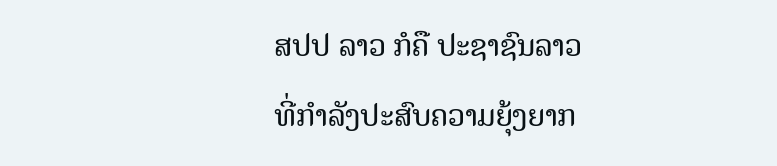ສປປ ລາວ ກໍຄື ປະຊາຊົນລາວ ທີ່ກຳລັງປະສົບຄວາມຍຸ້ງຍາກ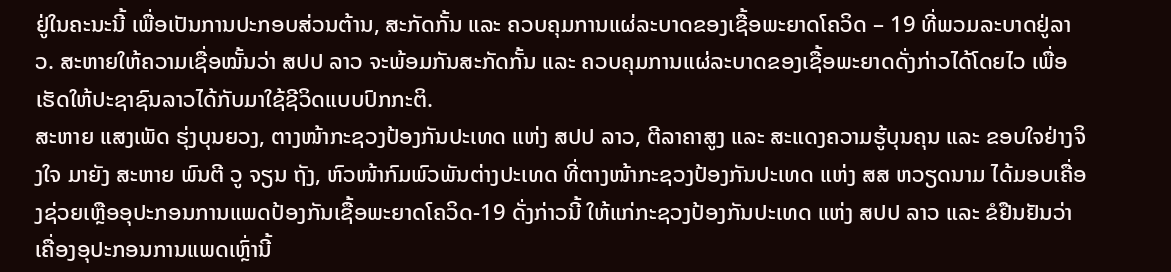ຢູ່ໃນຄະນະນີ້ ເພື່ອເປັນການປະກອບສ່ວນຕ້ານ, ສະກັດກັ້ນ ແລະ ຄວບຄຸມການແຜ່ລະບາດຂອງເຊື້ອພະຍາດໂຄວິດ – 19 ທີ່ພວມລະບາດຢູ່ລາວ. ສະຫາຍໃຫ້ຄວາມເຊື່ອໝັ້ນວ່າ ສປປ ລາວ ຈະພ້ອມກັນສະກັດກັ້ນ ແລະ ຄວບຄຸມການແຜ່ລະບາດຂອງເຊື້ອພະຍາດດັ່ງກ່າວໄດ້ໂດຍໄວ ເພື່ອເຮັດໃຫ້ປະຊາຊົນລາວໄດ້ກັບມາໃຊ້ຊີວິດແບບປົກກະຕິ.
ສະຫາຍ ແສງເພັດ ຮຸ່ງບຸນຍວງ, ຕາງໜ້າກະຊວງປ້ອງກັນປະເທດ ແຫ່ງ ສປປ ລາວ, ຕີລາຄາສູງ ແລະ ສະແດງຄວາມຮູ້ບຸນຄຸນ ແລະ ຂອບໃຈຢ່າງຈິງໃຈ ມາຍັງ ສະຫາຍ ພົນຕີ ວູ ຈຽນ ຖັງ, ຫົວໜ້າກົມພົວພັນຕ່າງປະເທດ ທີ່ຕາງໜ້າກະຊວງປ້ອງກັນປະເທດ ແຫ່ງ ສສ ຫວຽດນາມ ໄດ້ມອບເຄື່ອງຊ່ວຍເຫຼືອອຸປະກອນການແພດປ້ອງກັນເຊື້ອພະຍາດໂຄວິດ-19 ດັ່ງກ່າວນີ້ ໃຫ້ແກ່ກະຊວງປ້ອງກັນປະເທດ ແຫ່ງ ສປປ ລາວ ແລະ ຂໍຢືນຢັນວ່າ ເຄື່ອງອຸປະກອນການແພດເຫຼົ່ານີ້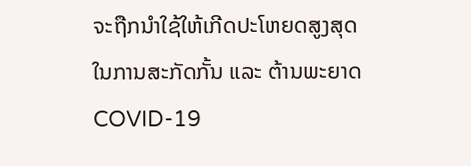ຈະຖືກນໍາໃຊ້ໃຫ້ເກີດປະໂຫຍດສູງສຸດ ໃນການສະກັດກັ້ນ ແລະ ຕ້ານພະຍາດ COVID-19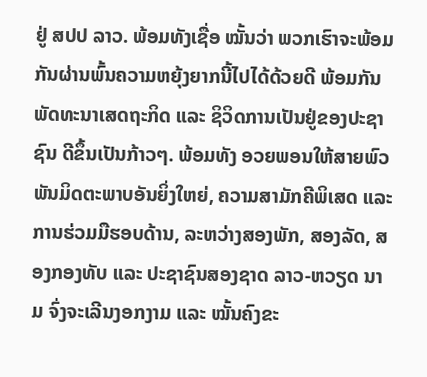ຢູ່ ສປປ ລາວ. ພ້ອມທັງເຊື່ອ ໝັ້ນວ່າ ພວກເຮົາຈະພ້ອມກັນຜ່ານພົ້ນຄວາມຫຍຸ້ງຍາກນີ້ໄປໄດ້ດ້ວຍດີ ພ້ອມກັນພັດທະນາເສດຖະກິດ ແລະ ຊິວິດການເປັນຢູ່ຂອງປະຊາຊົນ ດີຂຶ້ນເປັນກ້າວໆ. ພ້ອມທັງ ອວຍພອນໃຫ້ສາຍພົວພັນມິດຕະພາບອັນຍິ່ງໃຫຍ່, ຄວາມສາມັກຄີພິເສດ ແລະ ການຮ່ວມມືຮອບດ້ານ, ລະຫວ່າງສອງພັກ, ສອງລັດ, ສອງກອງທັບ ແລະ ປະຊາຊົນສອງຊາດ ລາວ-ຫວຽດ ນາມ ຈົ່ງຈະເລີນງອກງາມ ແລະ ໝັ້ນຄົງຂະ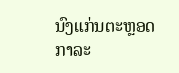ນົງແກ່ນຕະຫຼອດກາລະ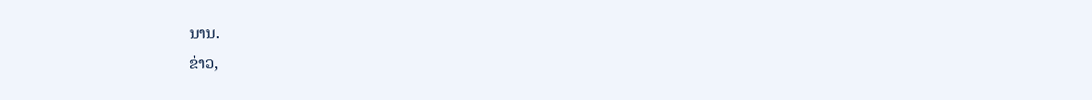ນານ.
ຂ່າວ,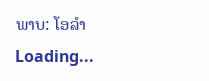ພາບ: ໂອລໍາ
Loading...